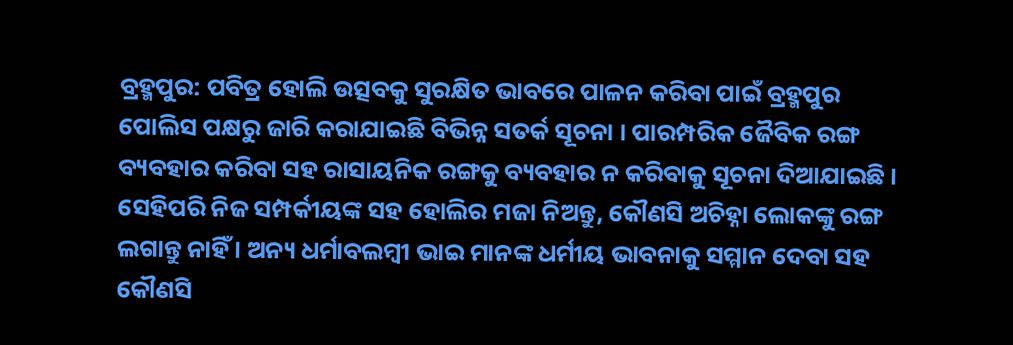ବ୍ରହ୍ମପୁର: ପବିତ୍ର ହୋଲି ଉତ୍ସବକୁ ସୁରକ୍ଷିତ ଭାବରେ ପାଳନ କରିବା ପାଇଁ ବ୍ରହ୍ମପୁର ପୋଲିସ ପକ୍ଷରୁ ଜାରି କରାଯାଇଛି ବିଭିନ୍ନ ସତର୍କ ସୂଚନା । ପାରମ୍ପରିକ ଜୈବିକ ରଙ୍ଗ ବ୍ୟବହାର କରିବା ସହ ରାସାୟନିକ ରଙ୍ଗକୁ ବ୍ୟବହାର ନ କରିବାକୁ ସୂଚନା ଦିଆଯାଇଛି ।
ସେହିପରି ନିଜ ସମ୍ପର୍କୀୟଙ୍କ ସହ ହୋଲିର ମଜା ନିଅନ୍ତୁ, କୌଣସି ଅଚିହ୍ନା ଲୋକଙ୍କୁ ରଙ୍ଗ ଲଗାନ୍ତୁ ନାହିଁ । ଅନ୍ୟ ଧର୍ମାବଲମ୍ବୀ ଭାଇ ମାନଙ୍କ ଧର୍ମୀୟ ଭାବନାକୁ ସମ୍ମାନ ଦେବା ସହ କୌଣସି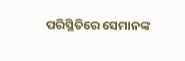ପରିସ୍ଥିତିରେ ସେମାନଙ୍କ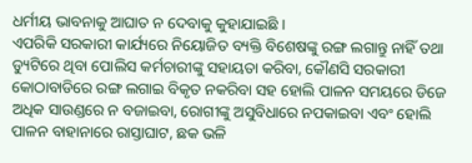ଧର୍ମୀୟ ଭାବନାକୁ ଆଘାତ ନ ଦେବାକୁ କୁହାଯାଇଛି ।
ଏପରିକି ସରକାରୀ କାର୍ଯ୍ୟରେ ନିୟୋଜିତ ବ୍ୟକ୍ତି ବିଶେଷଙ୍କୁ ରଙ୍ଗ ଲଗାନ୍ତୁ ନାହିଁ ତଥା ଡ୍ୟୁଟିରେ ଥିବା ପୋଲିସ କର୍ମଚାରୀଙ୍କୁ ସହାୟତା କରିବା, କୌଣସି ସରକାରୀ କୋଠାବାଡିରେ ରଙ୍ଗ ଲଗାଇ ବିକୃତ ନକରିବା ସହ ହୋଲି ପାଳନ ସମୟରେ ଡିଜେ ଅଧିକ ସାଉଣ୍ଡରେ ନ ବଜାଇବା, ରୋଗୀଙ୍କୁ ଅସୁବିଧାରେ ନପକାଇବା ଏବଂ ହୋଲି ପାଳନ ବାହାନାରେ ରାସ୍ତାଘାଟ, ଛକ ଭଳି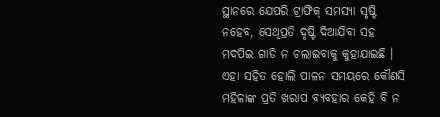ସ୍ଥାନରେ ଯେପରି ଟ୍ରାଫିକ୍ ସମସ୍ୟା ସୃଷ୍ଟି ନହେବ, ସେଥିପ୍ରତି ଦୃଷ୍ଟି ଦିଆଯିବା ସହ ମଦପିଇ ଗାଡି ନ ଚଲାଇବାକୁ କୁହାଯାଇଛି ।
ଏହା ସହିତ ହୋଲି ପାଳନ ସମୟରେ କୌଣସି ମହିଳାଙ୍କ ପ୍ରତି ଖରାପ ବ୍ୟବହାର କେହି ବି ନ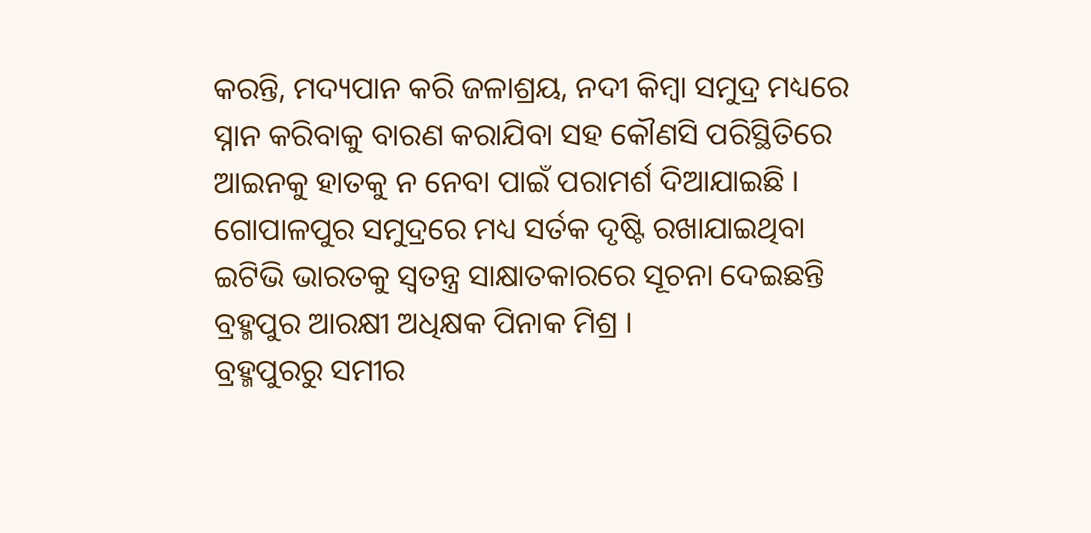କରନ୍ତି, ମଦ୍ୟପାନ କରି ଜଳାଶ୍ରୟ, ନଦୀ କିମ୍ବା ସମୁଦ୍ର ମଧ୍ୟରେ ସ୍ନାନ କରିବାକୁ ବାରଣ କରାଯିବା ସହ କୌଣସି ପରିସ୍ଥିତିରେ ଆଇନକୁ ହାତକୁ ନ ନେବା ପାଇଁ ପରାମର୍ଶ ଦିଆଯାଇଛି । ଗୋପାଳପୁର ସମୁଦ୍ରରେ ମଧ୍ୟ ସର୍ତକ ଦୃଷ୍ଟି ରଖାଯାଇଥିବା ଇଟିଭି ଭାରତକୁ ସ୍ବତନ୍ତ୍ର ସାକ୍ଷାତକାରରେ ସୂଚନା ଦେଇଛନ୍ତି ବ୍ରହ୍ମପୁର ଆରକ୍ଷୀ ଅଧିକ୍ଷକ ପିନାକ ମିଶ୍ର ।
ବ୍ରହ୍ମପୁରରୁ ସମୀର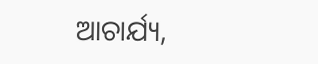ଆଚାର୍ଯ୍ୟ,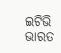ଇଟିଭି ଭାରତ